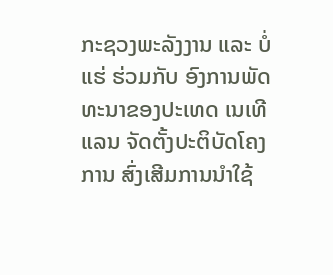ກະຊວງພະລັງງານ ແລະ ບໍ່ແຮ່ ຮ່ວມກັບ ອົງການພັດທະນາຂອງປະເທດ ເນເທີແລນ ຈັດຕັ້ງປະຕິບັດໂຄງການ ສົ່ງເສີມການນໍາໃຊ້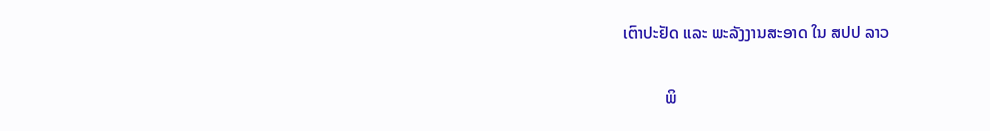ເຕົາປະຢັດ ແລະ ພະລັງງານສະອາດ ໃນ ສປປ ລາວ

          ພິ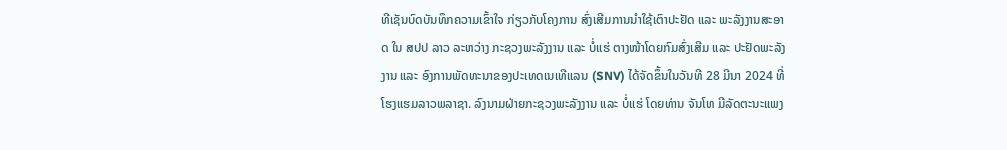ທີເຊັນບົດບັນທຶກຄວາມເຂົ້າໃຈ ກ່ຽວກັບໂຄງການ ສົ່ງເສີມການນໍາໃຊ້ເຕົາປະຢັດ ແລະ ພະລັງງານສະອາດ ໃນ ສປປ ລາວ ລະຫວ່າງ ກະຊວງພະລັງງານ ແລະ ບໍ່ແຮ່ ຕາງໜ້າໂດຍກົມສົ່ງເສີມ ແລະ ປະຢັດພະລັງງານ ແລະ ອົງການພັດທະນາຂອງປະເທດເນເທີແລນ (SNV) ໄດ້ຈັດຂຶ້ນໃນວັນທີ 28 ມີນາ 2024 ທີ່ ໂຮງແຮມລາວພລາຊາ. ລົງນາມຝ່າຍກະຊວງພະລັງງານ ແລະ ບໍ່ແຮ່ ໂດຍທ່ານ ຈັນໂທ ມີລັດຕະນະແພງ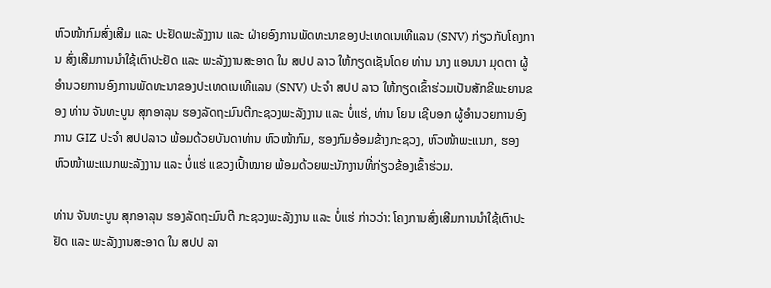ຫົວໜ້າກົມສົ່ງເສີມ ແລະ ປະຢັດພະລັງງານ ແລະ ຝ່າຍອົງການພັດທະນາຂອງປະເທດເນເທີແລນ (SNV) ກ່ຽວກັບໂຄງການ ສົ່ງເສີມການນໍາໃຊ້ເຕົາປະຢັດ ແລະ ພະລັງງານສະອາດ ໃນ ສປປ ລາວ ໃຫ້ກຽດເຊັນໂດຍ ທ່ານ ນາງ ແອນນາ ມຸດຕາ ຜູ້ອຳນວຍການອົງການພັດທະນາຂອງປະເທດເນເທີແລນ (SNV) ປະຈໍາ ສປປ ລາວ ໃຫ້ກຽດເຂົ້າຮ່ວມເປັນສັກຂີພະຍານຂອງ ທ່ານ ຈັນທະບູນ ສຸກອາລຸນ ຮອງລັດຖະມົນຕີກະຊວງພະລັງງານ ແລະ ບໍ່ແຮ່, ທ່ານ ໂຍນ ເຊີບອກ ຜູ້ອຳນວຍການອົງການ GIZ ປະຈໍາ ສປປລາວ ພ້ອມດ້ວຍບັນດາທ່ານ ຫົວໜ້າກົມ, ຮອງກົມອ້ອມຂ້າງກະຊວງ, ຫົວໜ້າພະແນກ, ຮອງຫົວໜ້າພະແນກພະລັງງານ ແລະ ບໍ່ແຮ່ ແຂວງເປົ້າໝາຍ ພ້ອມດ້ວຍພະນັກງານທີ່ກ່ຽວຂ້ອງເຂົ້າຮ່ວມ.

ທ່ານ ຈັນທະບູນ ສຸກອາລຸນ ຮອງລັດຖະມົນຕີ ກະຊວງພະລັງງານ ແລະ ບໍ່ແຮ່ ກ່າວວ່າ: ໂຄງການສົ່ງເສີມການນໍາໃຊ້ເຕົາປະຢັດ ແລະ ພະລັງງານສະອາດ ໃນ ສປປ ລາ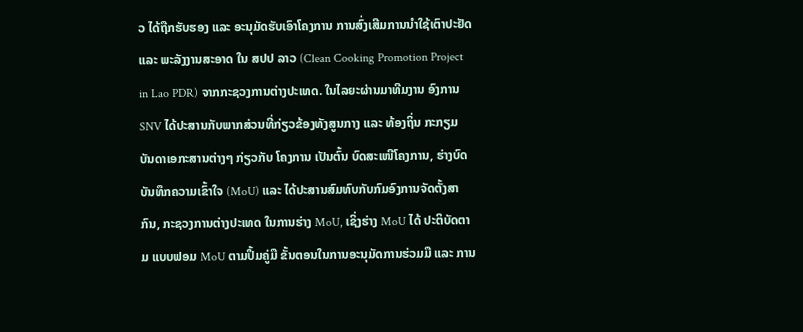ວ ໄດ້ຖືກຮັບຮອງ ແລະ ອະນຸມັດຮັບເອົາໂຄງການ ການສົ່ງເສີມການນໍາໃຊ້ເຕົາປະຢັດ ແລະ ພະລັງງານສະອາດ ໃນ ສປປ ລາວ (Clean Cooking Promotion Project in Lao PDR) ຈາກກະຊວງການຕ່າງປະເທດ. ໃນໄລຍະຜ່ານມາທີມງານ ອົງການ SNV ໄດ້ປະສານກັບພາກສ່ວນທີ່ກ່ຽວຂ້ອງທັງສູນກາງ ແລະ ທ້ອງຖິ່ນ ກະກຽມ ບັນດາເອກະສານຕ່າງໆ ກ່ຽວກັບ ໂຄງການ ເປັນຕົ້ນ ບົດສະເໜີໂຄງການ, ຮ່າງບົດບັນທຶກຄວາມເຂົ້າໃຈ (MoU) ແລະ ໄດ້ປະສານສົມທົບກັບກົມອົງການຈັດຕັ້ງສາກົນ, ກະຊວງການຕ່າງປະເທດ ໃນການຮ່າງ MoU, ເຊິ່ງຮ່າງ MoU ໄດ້ ປະຕິບັດຕາມ ແບບຟອມ MoU ຕາມປຶ້ມຄູ່ມື ຂັ້ນຕອນໃນການອະນຸມັດການຮ່ວມມື ແລະ ການ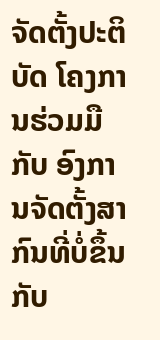ຈັດຕັ້ງປະຕິບັດ ໂຄງການຮ່ວມມື ກັບ ອົງການຈັດຕັ້ງສາກົນທີ່ບໍ່ຂຶ້ນກັບ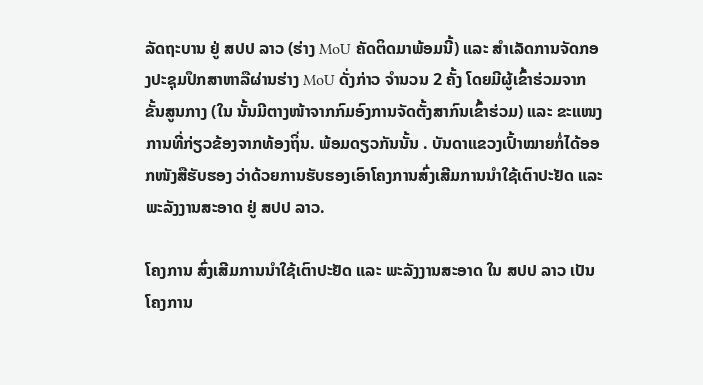ລັດຖະບານ ຢູ່ ສປປ ລາວ (ຮ່າງ MoU ຄັດຕິດມາພ້ອມນີ້) ແລະ ສຳເລັດການຈັດກອງປະຊຸມປຶກສາຫາລືຜ່ານຮ່າງ MoU ດັ່ງກ່າວ ຈໍານວນ 2 ຄັ້ງ ໂດຍມີຜູ້ເຂົ້າຮ່ວມຈາກຂັ້ນສູນກາງ (ໃນ ນັ້ນມີຕາງໜ້າຈາກກົມອົງການຈັດຕັ້ງສາກົນເຂົ້າຮ່ວມ) ແລະ ຂະແໜງການທີ່ກ່ຽວຂ້ອງຈາກທ້ອງຖິ່ນ. ພ້ອມດຽວກັນນັ້ນ . ບັນດາແຂວງເປົ້າໝາຍກໍ່ໄດ້ອອກໜັງສືຮັບຮອງ ວ່າດ້ວຍການຮັບຮອງເອົາໂຄງການສົ່ງເສີມການນໍາໃຊ້ເຕົາປະຢັດ ແລະ ພະລັງງານສະອາດ ຢູ່ ສປປ ລາວ.

ໂຄງການ ສົ່ງເສີມການນໍາໃຊ້ເຕົາປະຢັດ ແລະ ພະລັງງານສະອາດ ໃນ ສປປ ລາວ ເປັນໂຄງການ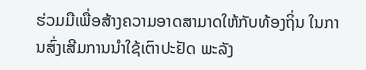ຮ່ວມມືເພື່ອສ້າງຄວາມອາດສາມາດໃຫ້ກັບທ້ອງຖິ່ນ ໃນການສົ່ງເສີມການນໍາໃຊ້ເຕົາປະຢັດ ພະລັງ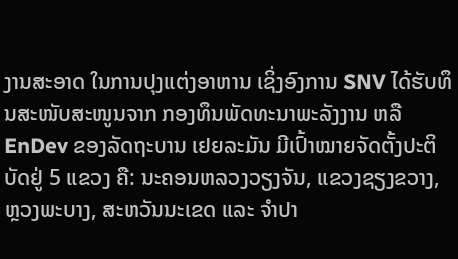ງານສະອາດ ໃນການປຸງແຕ່ງອາຫານ ເຊິ່ງອົງການ SNV ໄດ້ຮັບທຶນສະໜັບສະໜູນຈາກ ກອງທຶນພັດທະນາພະລັງງານ ຫລື EnDev ຂອງລັດຖະບານ ເຢຍລະມັນ ມີເປົ້າໝາຍຈັດຕັ້ງປະຕິບັດຢູ່ 5 ແຂວງ ຄື: ນະຄອນຫລວງວຽງຈັນ, ແຂວງຊຽງຂວາງ, ຫຼວງພະບາງ, ສະຫວັນນະເຂດ ແລະ ຈຳປາ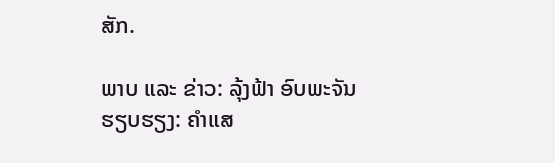ສັກ.

ພາບ ແລະ ຂ່າວ: ລຸ້ງຟ້າ ອົບພະຈັນ
ຮຽບຮຽງ: ຄຳແສ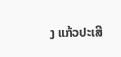ງ ແກ້ວປະເສີ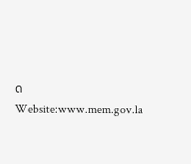ດ
Website:www.mem.gov.la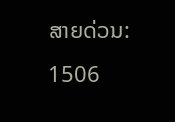ສາຍດ່ວນ: 1506